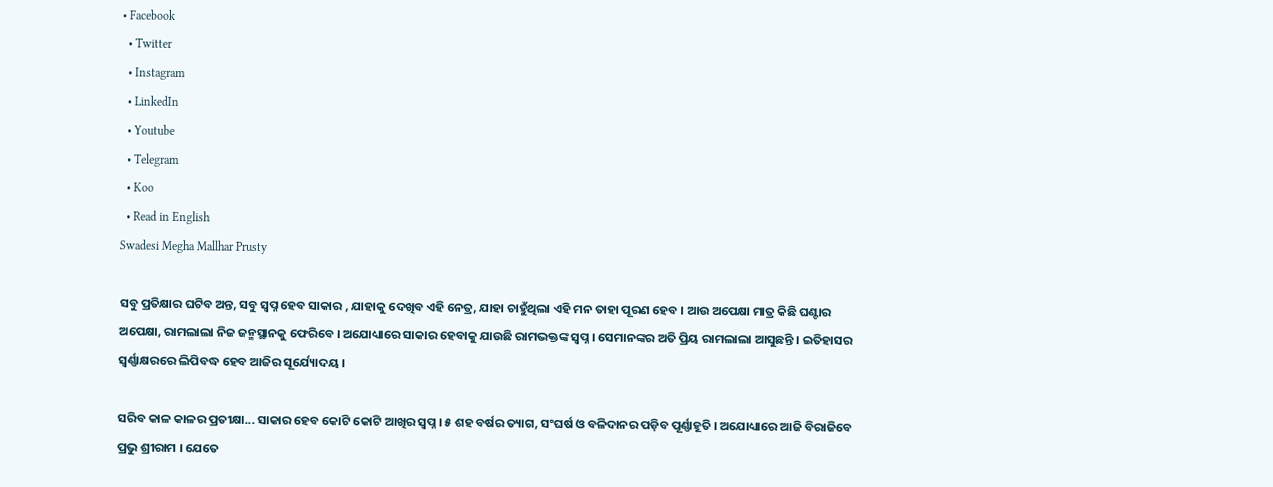• Facebook
  • Twitter
  • Instagram
  • LinkedIn
  • Youtube
  • Telegram
  • Koo
  • Read in English
Swadesi Megha Mallhar Prusty

ସବୁ ପ୍ରତିକ୍ଷାର ଘଟିବ ଅନ୍ତ, ସବୁ ସ୍ୱପ୍ନ ହେବ ସାକାର , ଯାହାକୁ ଦେଖିବ ଏହି ନେତ୍ର, ଯାହା ଚାହୁଁଥିଲା ଏହି ମନ ତାହା ପୂରଣ ହେବ । ଆଉ ଅପେକ୍ଷା ମାତ୍ର କିଛି ଘଣ୍ଟାର ଅପେକ୍ଷା, ରାମଲାଲା ନିଜ ଜନ୍ମସ୍ଥାନକୁ ଫେରିବେ । ଅଯୋଧ୍ୟାରେ ସାକାର ହେବାକୁ ଯାଉଛି ରାମଭକ୍ତଙ୍କ ସ୍ୱପ୍ନ । ସେମାନଙ୍କର ଅତି ପ୍ରିୟ ରାମଲାଲା ଆସୁଛନ୍ତି । ଇତିହାସର ସ୍ୱର୍ଣ୍ଣାକ୍ଷରରେ ଲିପିବଦ୍ଧ ହେବ ଆଜିର ସୂର୍ଯ୍ୟୋଦୟ ।

ସରିବ କାଳ କାଳର ପ୍ରତୀକ୍ଷା... ସାକାର ହେବ କୋଟି କୋଟି ଆଖିର ସ୍ୱପ୍ନ । ୫ ଶହ ବର୍ଷର ତ୍ୟାଗ, ସଂଘର୍ଷ ଓ ବଳିଦାନର ପଡ଼ିବ ପୂର୍ଣ୍ଣାହୂତି । ଅଯୋଧ୍ୟାରେ ଆଜି ବିରାଜିବେ ପ୍ରଭୁ ଶ୍ରୀରାମ । ଯେତେ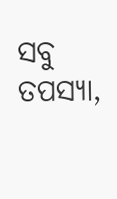ସବୁ ତପସ୍ୟା,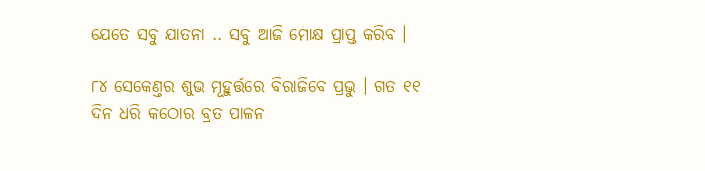ଯେତେ ସବୁ ଯାତନା .. ସବୁ ଆଜି ମୋକ୍ଷ ପ୍ରାପ୍ତ କରିବ ।

୮୪ ସେକେଣ୍ତର ଶୁଭ ମୂହୁର୍ତ୍ତରେ ବିରାଜିବେ ପ୍ରଭୁ । ଗତ ୧୧ ଦିନ ଧରି କଠୋର ବ୍ରତ ପାଳନ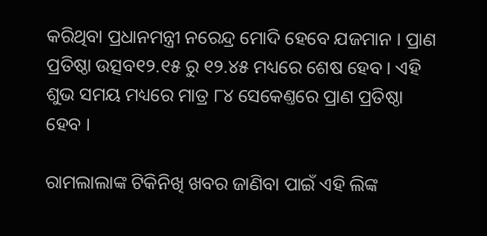କରିଥିବା ପ୍ରଧାନମନ୍ତ୍ରୀ ନରେନ୍ଦ୍ର ମୋଦି ହେବେ ଯଜମାନ । ପ୍ରାଣ ପ୍ରତିଷ୍ଠା ଉତ୍ସବ୧୨.୧୫ ରୁ ୧୨.୪୫ ମଧ୍ୟରେ ଶେଷ ହେବ । ଏହି ଶୁଭ ସମୟ ମଧ୍ୟରେ ମାତ୍ର ୮୪ ସେକେଣ୍ତରେ ପ୍ରାଣ ପ୍ରତିଷ୍ଠା ହେବ ।

ରାମଲାଲାଙ୍କ ଟିକିନିଖି ଖବର ଜାଣିବା ପାଇଁ ଏହି ଲିଙ୍କ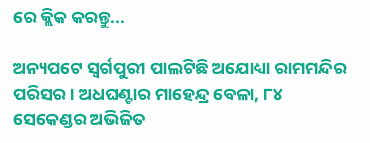ରେ କ୍ଲିକ କରନ୍ତୁ...

ଅନ୍ୟପଟେ ସ୍ୱର୍ଗପୁରୀ ପାଲଟିଛି ଅଯୋଧ୍ୟା ରାମମନ୍ଦିର ପରିସର । ଅଧଘଣ୍ଟାର ମାହେନ୍ଦ୍ର ବେଳା, ୮୪ ସେକେଣ୍ଡର ଅଭିଜିତ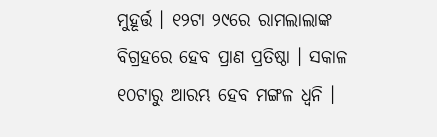ମୁହୂର୍ତ୍ତ । ୧୨ଟା ୨୯ରେ ରାମଲାଲାଙ୍କ ବିଗ୍ରହରେ ହେବ ପ୍ରାଣ ପ୍ରତିଷ୍ଠା । ସକାଳ ୧୦ଟାରୁ ଆରମ୍ଭ ହେବ ମଙ୍ଗଳ ଧ୍ୱନି ।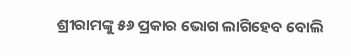ଶ୍ରୀରାମଙ୍କୁ ୫୬ ପ୍ରକାର ଭୋଗ ଲାଗିହେବ ବୋଲି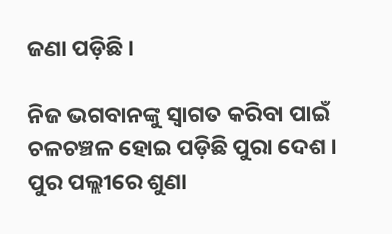ଜଣା ପଡ଼ିଛି ।

ନିଜ ଭଗବାନଙ୍କୁ ସ୍ୱାଗତ କରିବା ପାଇଁ ଚଳଚଞ୍ଚଳ ହୋଇ ପଡ଼ିଛି ପୁରା ଦେଶ । ପୁର ପଲ୍ଲୀରେ ଶୁଣା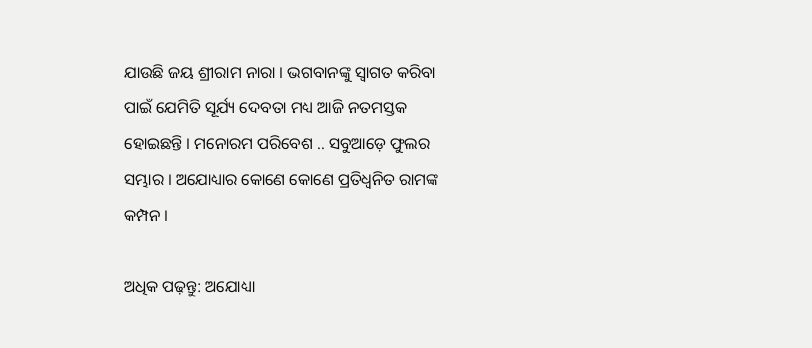ଯାଉଛି ଜୟ ଶ୍ରୀରାମ ନାରା । ଭଗବାନଙ୍କୁ ସ୍ୱାଗତ କରିବା ପାଇଁ ଯେମିତି ସୂର୍ଯ୍ୟ ଦେବତା ମଧ୍ୟ ଆଜି ନତମସ୍ତକ ହୋଇଛନ୍ତି । ମନୋରମ ପରିବେଶ .. ସବୁଆଡ଼େ ଫୁଲର ସମ୍ଭାର । ଅଯୋଧ୍ୟାର କୋଣେ କୋଣେ ପ୍ରତିଧ୍ୱନିତ ରାମଙ୍କ କମ୍ପନ ।

ଅଧିକ ପଢ଼ନ୍ତୁ: ଅଯୋଧ୍ୟା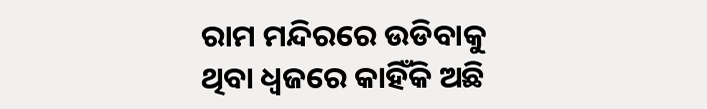ରାମ ମନ୍ଦିରରେ ଉଡିବାକୁ ଥିବା ଧ୍ୱଜରେ କାହିଁକି ଅଛି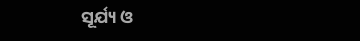ସୂର୍ଯ୍ୟ ଓ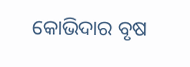କୋଭିଦାର ବୃଷ